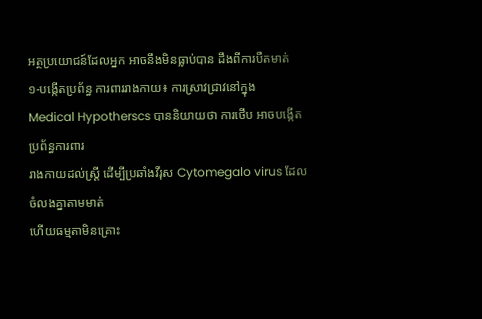អត្ថប្រយោជន៍ដែលអ្នក អាចនឹងមិនធ្លាប់បាន ដឹងពីការបឺតមាត់
១-បង្កើតប្រព័ន្ធ ការពាររាងកាយ៖ ការស្រាវជ្រាវនៅក្នុង
Medical Hypotherscs បាននិយាយថា ការថើប អាចបង្កើតប្រព័ន្ធការពារ
រាងកាយដល់ស្រី្ត ដើម្បីប្រឆាំងវីរុស Cytomegalo virus ដែលចំលងគ្នាតាមមាត់
ហើយធម្មតាមិនគ្រោះ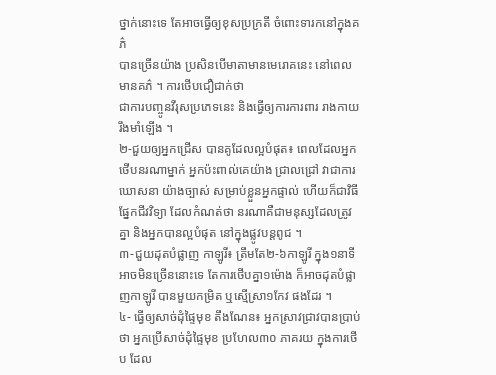ថ្នាក់នោះទេ តែអាចធ្វើឲ្យខុសប្រក្រតី ចំពោះទារកនៅក្នុងគភ៌
បានច្រើនយ៉ាង ប្រសិនបើមាតាមានមេរោគនេះ នៅពេលមានគភ៌ ។ ការថើបជឿជាក់ថា
ជាការបញ្ចូនវីរុសប្រភេទនេះ និងធ្វើឲ្យការការពារ រាងកាយរឹងមាំឡើង ។
២-ជួយឲ្យអ្នកជ្រើស បានគូដែលល្អបំផុត៖ ពេលដែលអ្នកថើបនរណាម្នាក់ អ្នកប៉ះពាល់គេយ៉ាង ជ្រាលជ្រៅ វាជាការឃោសនា យ៉ាងច្បាស់ សម្រាប់ខ្លួនអ្នកផ្ទាល់ ហើយក៏ជាវិធី ផ្នែកជីវវិទ្យា ដែលកំណត់ថា នរណាគឺជាមនុស្សដែលត្រូវគ្នា និងអ្នកបានល្អបំផុត នៅក្នុងផ្លូវបន្តពូជ ។
៣-ជួយដុតបំផ្លាញ កាឡូរី៖ ត្រឹមតែ២-៦កាឡូរី ក្នុង១នាទីអាចមិនច្រើននោះទេ តែការថើបគ្នា១ម៉ោង ក៏អាចដុតបំផ្លាញកាឡូរី បានមួយកម្រិត ឬស្មើស្រា១កែវ ផងដែរ ។
៤- ធ្វើឲ្យសាច់ដុំផ្ទៃមុខ តឹងណែន៖ អ្នកស្រាវជ្រាវបានប្រាប់ថា អ្នកប្រើសាច់ដុំផ្ទៃមុខ ប្រហែល៣០ ភាគរយ ក្នុងការថើប ដែល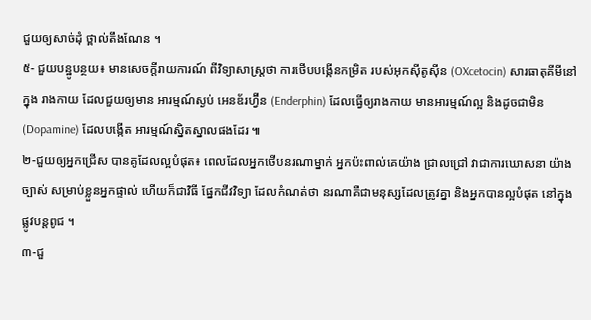ជួយឲ្យសាច់ដុំ ថ្ពាល់តឹងណែន ។
៥- ជួយបន្ឋូបន្ថយ៖ មានសេចក្តីរាយការណ៍ ពីវិទ្យាសាស្រ្តថា ការថើបបង្កើនកម្រិត របស់អុកស៊ីតូស៊ីន (OXcetocin) សារធាតុគីមីនៅក្នុង រាងកាយ ដែលជួយឲ្យមាន អារម្មណ៍ស្ងប់ អេនឌ័រហ្វ៊ីន (Enderphin) ដែលធ្វើឲ្យរាងកាយ មានអារម្មណ៍ល្អ និងដូចជាមិន (Dopamine) ដែលបង្កើត អារម្មណ៍ស្និតស្នាលផងដែរ ៕
២-ជួយឲ្យអ្នកជ្រើស បានគូដែលល្អបំផុត៖ ពេលដែលអ្នកថើបនរណាម្នាក់ អ្នកប៉ះពាល់គេយ៉ាង ជ្រាលជ្រៅ វាជាការឃោសនា យ៉ាងច្បាស់ សម្រាប់ខ្លួនអ្នកផ្ទាល់ ហើយក៏ជាវិធី ផ្នែកជីវវិទ្យា ដែលកំណត់ថា នរណាគឺជាមនុស្សដែលត្រូវគ្នា និងអ្នកបានល្អបំផុត នៅក្នុងផ្លូវបន្តពូជ ។
៣-ជួ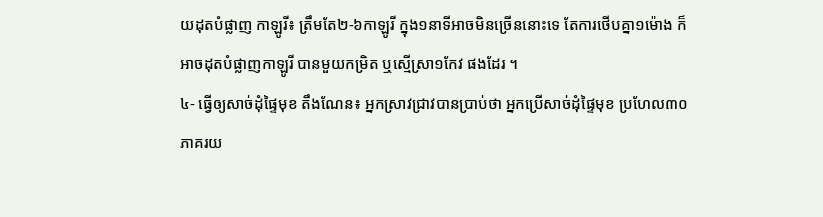យដុតបំផ្លាញ កាឡូរី៖ ត្រឹមតែ២-៦កាឡូរី ក្នុង១នាទីអាចមិនច្រើននោះទេ តែការថើបគ្នា១ម៉ោង ក៏អាចដុតបំផ្លាញកាឡូរី បានមួយកម្រិត ឬស្មើស្រា១កែវ ផងដែរ ។
៤- ធ្វើឲ្យសាច់ដុំផ្ទៃមុខ តឹងណែន៖ អ្នកស្រាវជ្រាវបានប្រាប់ថា អ្នកប្រើសាច់ដុំផ្ទៃមុខ ប្រហែល៣០ ភាគរយ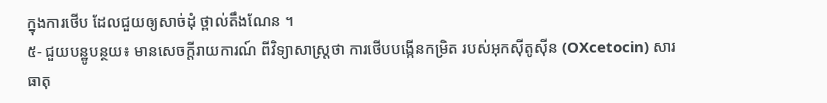ក្នុងការថើប ដែលជួយឲ្យសាច់ដុំ ថ្ពាល់តឹងណែន ។
៥- ជួយបន្ឋូបន្ថយ៖ មានសេចក្តីរាយការណ៍ ពីវិទ្យាសាស្រ្តថា ការថើបបង្កើនកម្រិត របស់អុកស៊ីតូស៊ីន (OXcetocin) សារធាតុ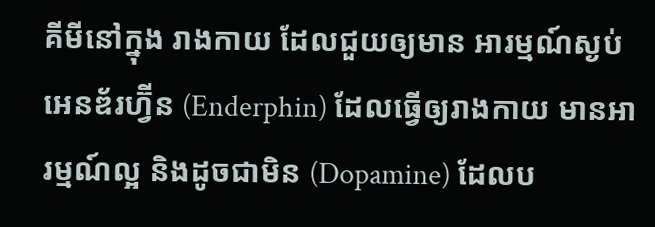គីមីនៅក្នុង រាងកាយ ដែលជួយឲ្យមាន អារម្មណ៍ស្ងប់ អេនឌ័រហ្វ៊ីន (Enderphin) ដែលធ្វើឲ្យរាងកាយ មានអារម្មណ៍ល្អ និងដូចជាមិន (Dopamine) ដែលប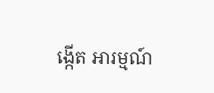ង្កើត អារម្មណ៍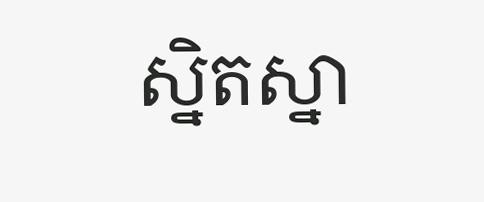ស្និតស្នា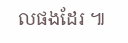លផងដែរ ៕